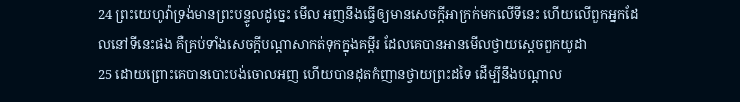24 ព្រះយេហូវ៉ាទ្រង់មានព្រះបន្ទូលដូច្នេះ មើល អញនឹងធ្វើឲ្យមានសេចក្ដីអាក្រក់មកលើទីនេះ ហើយលើពួកអ្នកដែលនៅទីនេះផង គឺគ្រប់ទាំងសេចក្ដីបណ្តាសាកត់ទុកក្នុងគម្ពីរ ដែលគេបានអានមើលថ្វាយស្តេចពួកយូដា
25 ដោយព្រោះគេបានបោះបង់ចោលអញ ហើយបានដុតកំញានថ្វាយព្រះដទៃ ដើម្បីនឹងបណ្តាល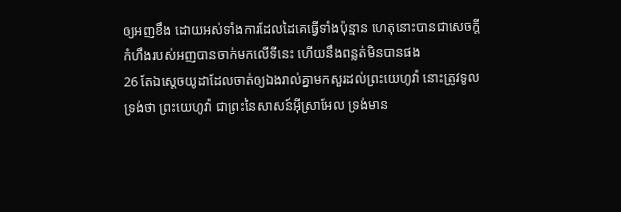ឲ្យអញខឹង ដោយអស់ទាំងការដែលដៃគេធ្វើទាំងប៉ុន្មាន ហេតុនោះបានជាសេចក្ដីកំហឹងរបស់អញបានចាក់មកលើទីនេះ ហើយនឹងពន្លត់មិនបានផង
26 តែឯស្តេចយូដាដែលចាត់ឲ្យឯងរាល់គ្នាមកសួរដល់ព្រះយេហូវ៉ា នោះត្រូវទូលទ្រង់ថា ព្រះយេហូវ៉ា ជាព្រះនៃសាសន៍អ៊ីស្រាអែល ទ្រង់មាន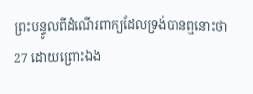ព្រះបន្ទូលពីដំណើរពាក្យដែលទ្រង់បានឮនោះថា
27 ដោយព្រោះឯង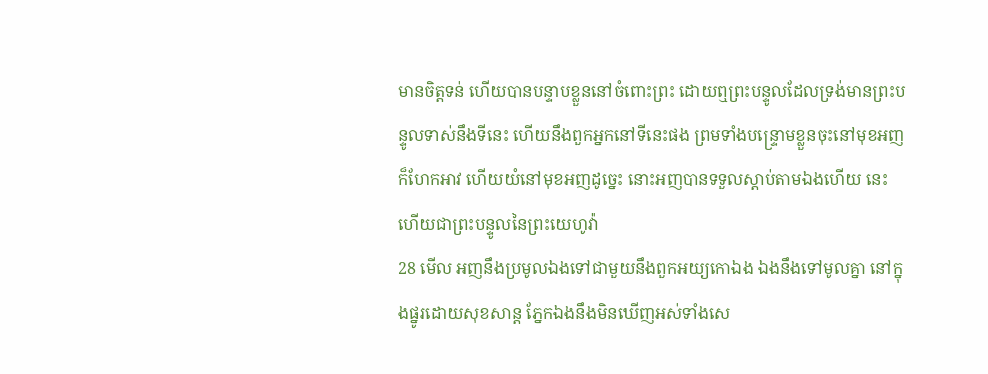មានចិត្តទន់ ហើយបានបន្ទាបខ្លួននៅចំពោះព្រះ ដោយឮព្រះបន្ទូលដែលទ្រង់មានព្រះបន្ទូលទាស់នឹងទីនេះ ហើយនឹងពួកអ្នកនៅទីនេះផង ព្រមទាំងបន្ទ្រោមខ្លួនចុះនៅមុខអញក៏ហែកអាវ ហើយយំនៅមុខអញដូច្នេះ នោះអញបានទទួលស្តាប់តាមឯងហើយ នេះហើយជាព្រះបន្ទូលនៃព្រះយេហូវ៉ា
28 មើល អញនឹងប្រមូលឯងទៅជាមួយនឹងពួកអយ្យកោឯង ឯងនឹងទៅមូលគ្នា នៅក្នុងផ្នូរដោយសុខសាន្ត ភ្នែកឯងនឹងមិនឃើញអស់ទាំងសេ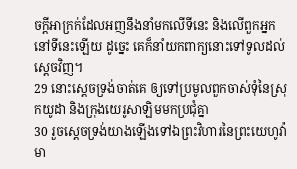ចក្ដីអាក្រក់ដែលអញនឹងនាំមកលើទីនេះ និងលើពួកអ្នកនៅទីនេះឡើយ ដូច្នេះ គេក៏នាំយកពាក្យនោះទៅទូលដល់ស្តេចវិញ។
29 នោះស្តេចទ្រង់ចាត់គេ ឲ្យទៅប្រមូលពួកចាស់ទុំនៃស្រុកយូដា និងក្រុងយេរូសាឡិមមកប្រជុំគ្នា
30 រួចស្តេចទ្រង់យាងឡើងទៅឯព្រះវិហារនៃព្រះយេហូវ៉ា មា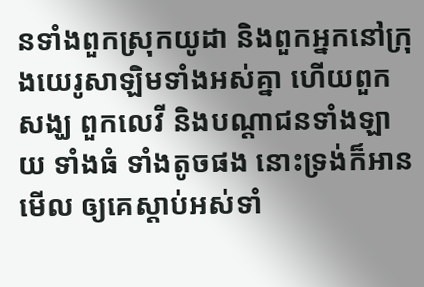នទាំងពួកស្រុកយូដា និងពួកអ្នកនៅក្រុងយេរូសាឡិមទាំងអស់គ្នា ហើយពួកសង្ឃ ពួកលេវី និងបណ្តាជនទាំងឡាយ ទាំងធំ ទាំងតូចផង នោះទ្រង់ក៏អានមើល ឲ្យគេស្តាប់អស់ទាំ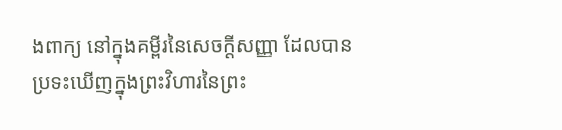ងពាក្យ នៅក្នុងគម្ពីរនៃសេចក្ដីសញ្ញា ដែលបានប្រទះឃើញក្នុងព្រះវិហារនៃព្រះ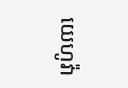យេហូវ៉ា